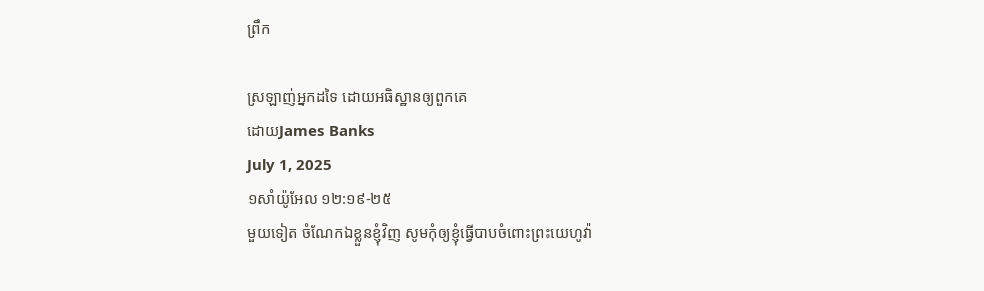ព្រឹក

ស្រឡាញ់អ្នកដទៃ ដោយអធិស្ឋានឲ្យពួកគេ
ដោយJames Banks
July 1, 2025
១សាំយ៉ូអែល ១២:១៩-២៥
មួយទៀត ចំណែកឯខ្លួនខ្ញុំវិញ សូមកុំឲ្យខ្ញុំធ្វើបាបចំពោះព្រះយេហូវ៉ា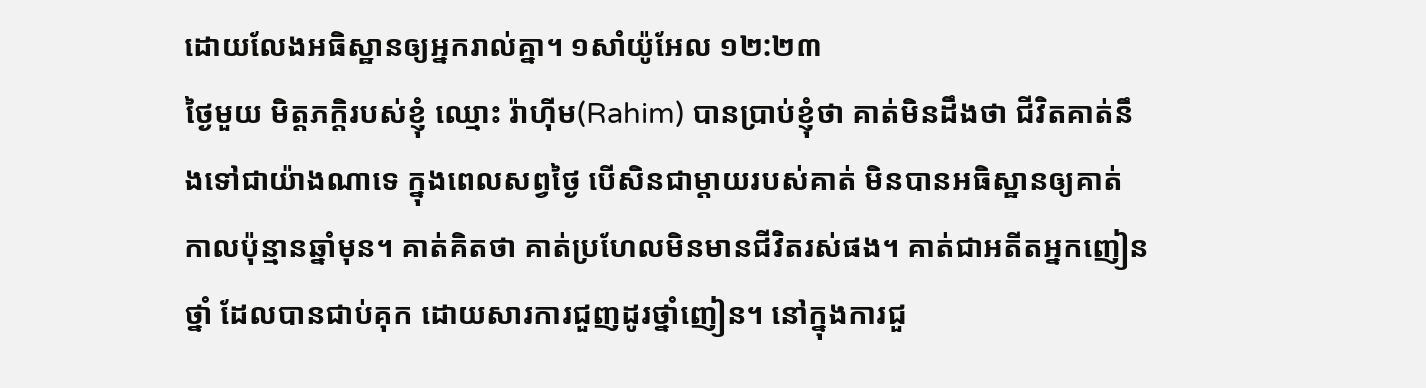ដោយលែងអធិស្ឋានឲ្យអ្នករាល់គ្នា។ ១សាំយ៉ូអែល ១២:២៣
ថ្ងៃមួយ មិត្តភក្តិរបស់ខ្ញុំ ឈ្មោះ រ៉ាហ៊ីម(Rahim) បានប្រាប់ខ្ញុំថា គាត់មិនដឹងថា ជីវិតគាត់នឹងទៅជាយ៉ាងណាទេ ក្នុងពេលសព្វថ្ងៃ បើសិនជាម្តាយរបស់គាត់ មិនបានអធិស្ឋានឲ្យគាត់ កាលប៉ុន្មានឆ្នាំមុន។ គាត់គិតថា គាត់ប្រហែលមិនមានជីវិតរស់ផង។ គាត់ជាអតីតអ្នកញៀនថ្នាំ ដែលបានជាប់គុក ដោយសារការជួញដូរថ្នាំញៀន។ នៅក្នុងការជួ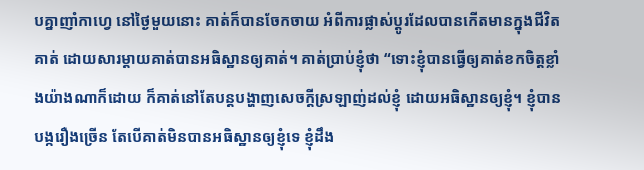បគ្នាញាំកាហ្វេ នៅថ្ងៃមួយនោះ គាត់ក៏បានចែកចាយ អំពីការផ្លាស់ប្តូរដែលបានកើតមានក្នុងជីវិតគាត់ ដោយសារម្តាយគាត់បានអធិស្ឋានឲ្យគាត់។ គាត់ប្រាប់ខ្ញុំថា “ទោះខ្ញុំបានធ្វើឲ្យគាត់ខកចិត្តខ្លាំងយ៉ាងណាក៏ដោយ ក៏គាត់នៅតែបន្តបង្ហាញសេចក្តីស្រឡាញ់ដល់ខ្ញុំ ដោយអធិស្ឋានឲ្យខ្ញុំ។ ខ្ញុំបានបង្ករឿងច្រើន តែបើគាត់មិនបានអធិស្ឋានឲ្យខ្ញុំទេ ខ្ញុំដឹង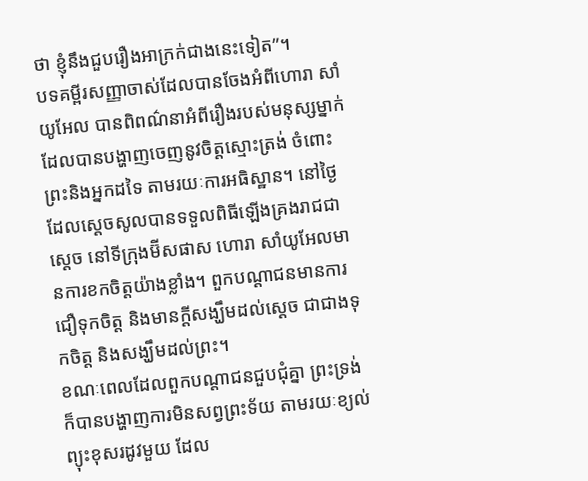ថា ខ្ញុំនឹងជួបរឿងអាក្រក់ជាងនេះទៀត”។
បទគម្ពីរសញ្ញាចាស់ដែលបានចែងអំពីហោរា សាំយូអែល បានពិពណ៌នាអំពីរឿងរបស់មនុស្សម្នាក់ដែលបានបង្ហាញចេញនូវចិត្តស្មោះត្រង់ ចំពោះព្រះនិងអ្នកដទៃ តាមរយៈការអធិស្ឋាន។ នៅថ្ងៃដែលស្តេចសូលបានទទួលពិធីឡើងគ្រងរាជជាស្តេច នៅទីក្រុងម៊ីសផាស ហោរា សាំយូអែលមានការខកចិត្តយ៉ាងខ្លាំង។ ពួកបណ្តាជនមានការជឿទុកចិត្ត និងមានក្តីសង្ឃឹមដល់ស្តេច ជាជាងទុកចិត្ត និងសង្ឃឹមដល់ព្រះ។
ខណៈពេលដែលពួកបណ្តាជនជួបជុំគ្នា ព្រះទ្រង់ក៏បានបង្ហាញការមិនសព្វព្រះទ័យ តាមរយៈខ្យល់ព្យុះខុសរដូវមួយ ដែល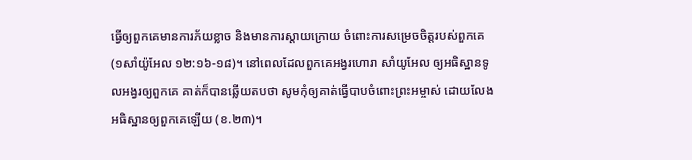ធ្វើឲ្យពួកគេមានការភ័យខ្លាច និងមានការស្តាយក្រោយ ចំពោះការសម្រេចចិត្តរបស់ពួកគេ (១សាំយ៉ូអែល ១២:១៦-១៨)។ នៅពេលដែលពួកគេអង្វរហោរា សាំយូអែល ឲ្យអធិស្ឋានទូលអង្វរឲ្យពួកគេ គាត់ក៏បានឆ្លើយតបថា សូមកុំឲ្យគាត់ធ្វើបាបចំពោះព្រះអម្ចាស់ ដោយលែងអធិស្ឋានឲ្យពួកគេឡើយ (ខ.២៣)។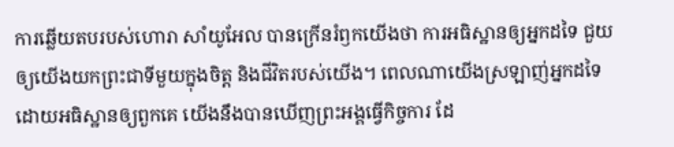ការឆ្លើយតបរបស់ហោរា សាំយូអែល បានក្រើនរំឭកយើងថា ការអធិស្ឋានឲ្យអ្នកដទៃ ជួយឲ្យយើងយកព្រះជាទីមួយក្នុងចិត្ត និងជីវិតរបស់យើង។ ពេលណាយើងស្រឡាញ់អ្នកដទៃ ដោយអធិស្ឋានឲ្យពួកគេ យើងនឹងបានឃើញព្រះអង្គធ្វើកិច្ចការ ដែ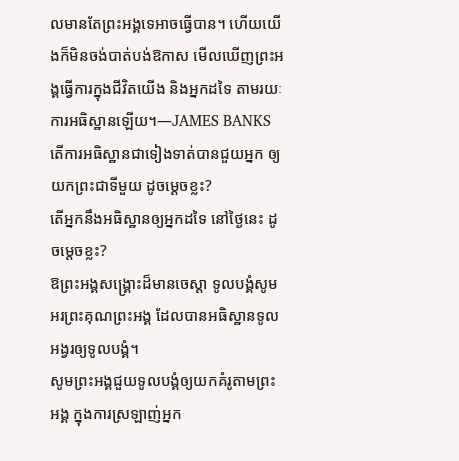លមានតែព្រះអង្គទេអាចធ្វើបាន។ ហើយយើងក៏មិនចង់បាត់បង់ឱកាស មើលឃើញព្រះអង្គធ្វើការក្នុងជីវិតយើង និងអ្នកដទៃ តាមរយៈការអធិស្ឋានឡើយ។—JAMES BANKS
តើការអធិស្ឋានជាទៀងទាត់បានជួយអ្នក ឲ្យយកព្រះជាទីមួយ ដូចម្តេចខ្លះ?
តើអ្នកនឹងអធិស្ឋានឲ្យអ្នកដទៃ នៅថ្ងៃនេះ ដូចម្តេចខ្លះ?
ឱព្រះអង្គសង្គ្រោះដ៏មានចេស្តា ទូលបង្គំសូមអរព្រះគុណព្រះអង្គ ដែលបានអធិស្ឋានទូលអង្វរឲ្យទូលបង្គំ។
សូមព្រះអង្គជួយទូលបង្គំឲ្យយកគំរូតាមព្រះអង្គ ក្នុងការស្រឡាញ់អ្នក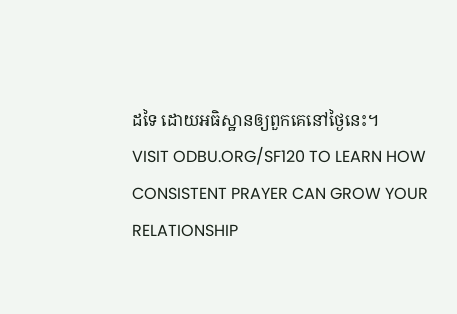ដទៃ ដោយអធិស្ឋានឲ្យពួកគេនៅថ្ងៃនេះ។
VISIT ODBU.ORG/SF120 TO LEARN HOW CONSISTENT PRAYER CAN GROW YOUR RELATIONSHIP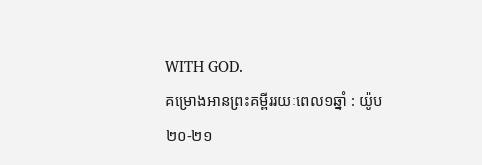WITH GOD.
គម្រោងអានព្រះគម្ពីររយៈពេល១ឆ្នាំ : យ៉ូប ២០-២១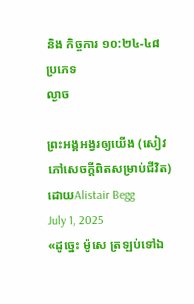និង កិច្ចការ ១០:២៤-៤៨
ប្រភេទ
ល្ងាច

ព្រះអង្គអង្វរឲ្យយើង (សៀវភៅសេចក្ដីពិតសម្រាប់ជីវិត)
ដោយAlistair Begg
July 1, 2025
«ដូច្នេះ ម៉ូសេ ត្រឡប់ទៅឯ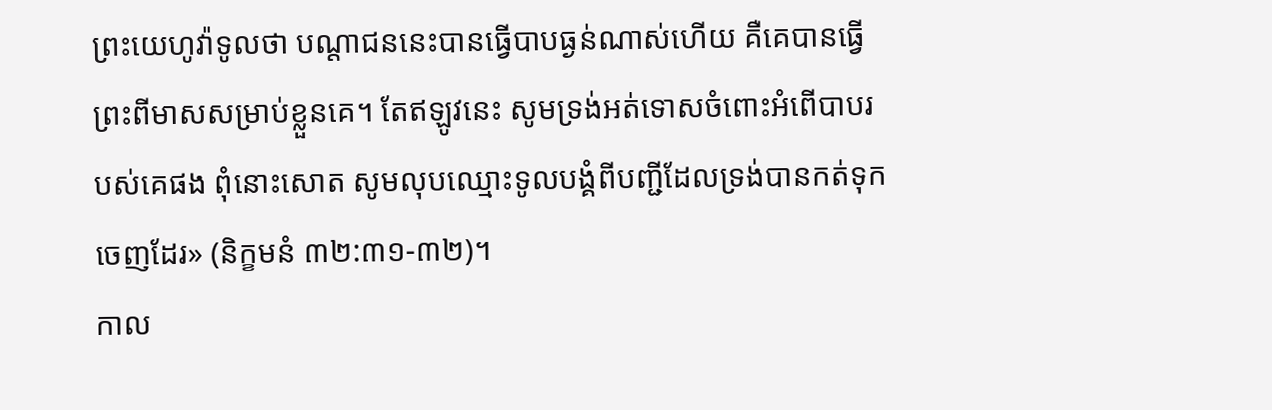ព្រះយេហូវ៉ាទូលថា បណ្តាជននេះបានធ្វើបាបធ្ងន់ណាស់ហើយ គឺគេបានធ្វើព្រះពីមាសសម្រាប់ខ្លួនគេ។ តែឥឡូវនេះ សូមទ្រង់អត់ទោសចំពោះអំពើបាបរបស់គេផង ពុំនោះសោត សូមលុបឈ្មោះទូលបង្គំពីបញ្ជីដែលទ្រង់បានកត់ទុកចេញដែរ» (និក្ខមនំ ៣២:៣១-៣២)។
កាល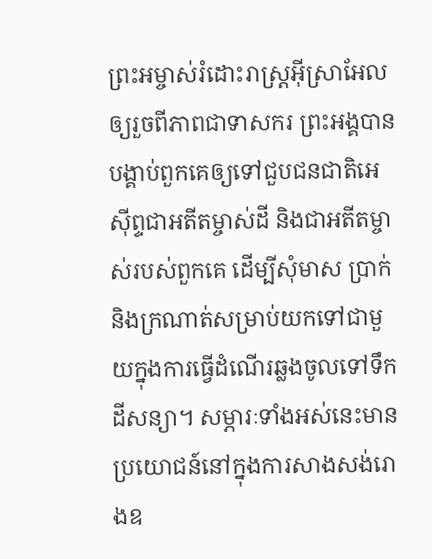ព្រះអម្ចាស់រំដោះរាស្ត្រអ៊ីស្រាអែលឲ្យរួចពីភាពជាទាសករ ព្រះអង្គបានបង្គាប់ពួកគេឲ្យទៅជួបជនជាតិអេស៊ីព្ទជាអតីតម្ចាស់ដី និងជាអតីតម្ចាស់របស់ពួកគេ ដើម្បីសុំមាស ប្រាក់ និងក្រណាត់សម្រាប់យកទៅជាមួយក្នុងការធ្វើដំណើរឆ្លងចូលទៅទឹកដីសន្យា។ សម្ភារៈទាំងអស់នេះមានប្រយោជន៍នៅក្នុងការសាងសង់រោងឧ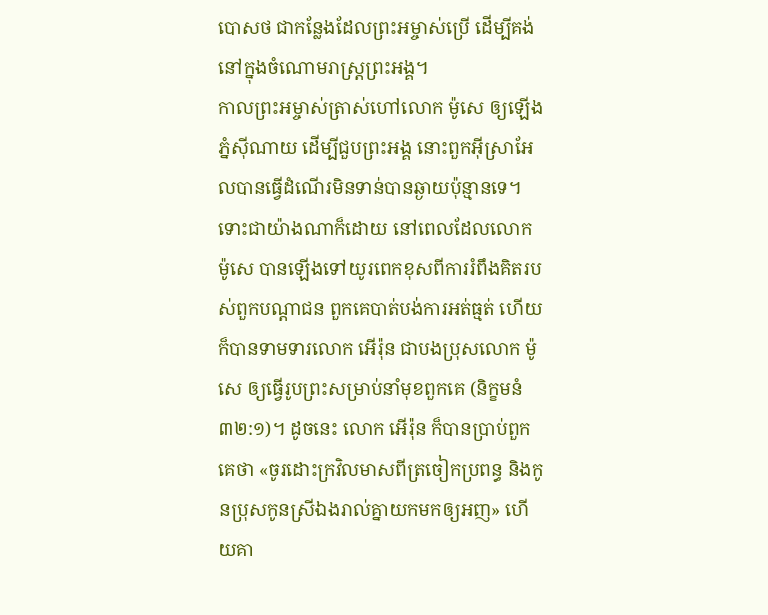បោសថ ជាកន្លែងដែលព្រះអម្ចាស់ប្រើ ដើម្បីគង់នៅក្នុងចំណោមរាស្ត្រព្រះអង្គ។
កាលព្រះអម្ចាស់ត្រាស់ហៅលោក ម៉ូសេ ឲ្យឡើងភ្នំស៊ីណាយ ដើម្បីជួបព្រះអង្គ នោះពួកអ៊ីស្រាអែលបានធ្វើដំណើរមិនទាន់បានឆ្ងាយប៉ុន្មានទេ។ ទោះជាយ៉ាងណាក៏ដោយ នៅពេលដែលលោក ម៉ូសេ បានឡើងទៅយូរពេកខុសពីការរំពឹងគិតរបស់ពួកបណ្តាជន ពួកគេបាត់បង់ការអត់ធ្មត់ ហើយក៏បានទាមទារលោក អើរ៉ុន ជាបងប្រុសលោក ម៉ូសេ ឲ្យធ្វើរូបព្រះសម្រាប់នាំមុខពួកគេ (និក្ខមនំ ៣២:១)។ ដូចនេះ លោក អើរ៉ុន ក៏បានប្រាប់ពួកគេថា «ចូរដោះក្រវិលមាសពីត្រចៀកប្រពន្ធ និងកូនប្រុសកូនស្រីឯងរាល់គ្នាយកមកឲ្យអញ» ហើយគា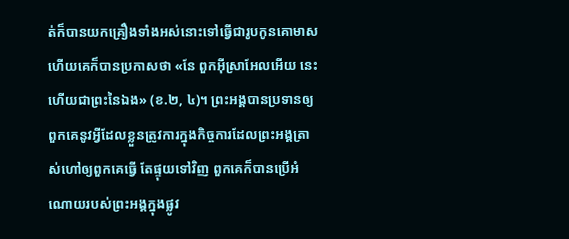ត់ក៏បានយកគ្រឿងទាំងអស់នោះទៅធ្វើជារូបកូនគោមាស ហើយគេក៏បានប្រកាសថា «នែ ពួកអ៊ីស្រាអែលអើយ នេះហើយជាព្រះនៃឯង» (ខ.២, ៤)។ ព្រះអង្គបានប្រទានឲ្យពួកគេនូវអ្វីដែលខ្លួនត្រូវការក្នុងកិច្ចការដែលព្រះអង្គត្រាស់ហៅឲ្យពួកគេធ្វើ តែផ្ទុយទៅវិញ ពួកគេក៏បានប្រើអំណោយរបស់ព្រះអង្គក្នុងផ្លូវ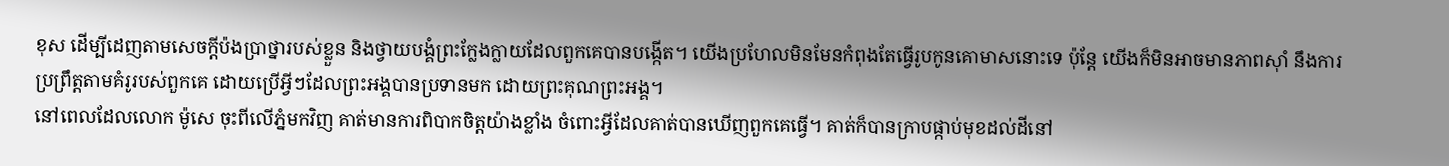ខុស ដើម្បីដេញតាមសេចក្តីប៉ងប្រាថ្នារបស់ខ្លួន និងថ្វាយបង្គំព្រះក្លែងក្លាយដែលពួកគេបានបង្កើត។ យើងប្រហែលមិនមែនកំពុងតែធ្វើរូបកូនគោមាសនោះទេ ប៉ុន្តែ យើងក៏មិនអាចមានភាពស៊ាំ នឹងការប្រព្រឹត្តតាមគំរូរបស់ពួកគេ ដោយប្រើអ្វីៗដែលព្រះអង្គបានប្រទានមក ដោយព្រះគុណព្រះអង្គ។
នៅពេលដែលលោក ម៉ូសេ ចុះពីលើភ្នំមកវិញ គាត់មានការពិបាកចិត្តយ៉ាងខ្លាំង ចំពោះអ្វីដែលគាត់បានឃើញពួកគេធ្វើ។ គាត់ក៏បានក្រាបផ្កាប់មុខដល់ដីនៅ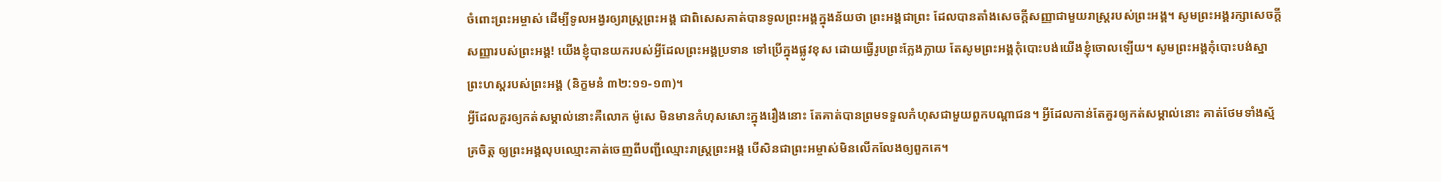ចំពោះព្រះអម្ចាស់ ដើម្បីទូលអង្វរឲ្យរាស្ត្រព្រះអង្គ ជាពិសេសគាត់បានទូលព្រះអង្គក្នុងន័យថា ព្រះអង្គជាព្រះ ដែលបានតាំងសេចក្តីសញ្ញាជាមួយរាស្ត្ររបស់ព្រះអង្គ។ សូមព្រះអង្គរក្សាសេចក្តីសញ្ញារបស់ព្រះអង្គ! យើងខ្ញុំបានយករបស់អ្វីដែលព្រះអង្គប្រទាន ទៅប្រើក្នុងផ្លូវខុស ដោយធ្វើរូបព្រះក្លែងក្លាយ តែសូមព្រះអង្គកុំបោះបង់យើងខ្ញុំចោលឡើយ។ សូមព្រះអង្គកុំបោះបង់ស្នាព្រះហស្តរបស់ព្រះអង្គ (និក្ខមនំ ៣២:១១-១៣)។
អ្វីដែលគួរឲ្យកត់សម្គាល់នោះគឺលោក ម៉ូសេ មិនមានកំហុសសោះក្នុងរឿងនោះ តែគាត់បានព្រមទទួលកំហុសជាមួយពួកបណ្តាជន។ អ្វីដែលកាន់តែគួរឲ្យកត់សម្គាល់នោះ គាត់ថែមទាំងស្ម័គ្រចិត្ត ឲ្យព្រះអង្គលុបឈ្មោះគាត់ចេញពីបញ្ជីឈ្មោះរាស្ត្រព្រះអង្គ បើសិនជាព្រះអម្ចាស់មិនលើកលែងឲ្យពួកគេ។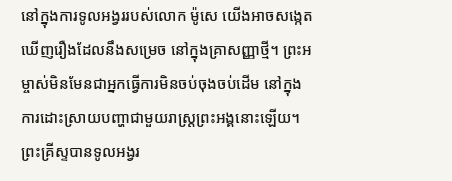នៅក្នុងការទូលអង្វររបស់លោក ម៉ូសេ យើងអាចសង្កេតឃើញរឿងដែលនឹងសម្រេច នៅក្នុងគ្រាសញ្ញាថ្មី។ ព្រះអម្ចាស់មិនមែនជាអ្នកធ្វើការមិនចប់ចុងចប់ដើម នៅក្នុងការដោះស្រាយបញ្ហាជាមួយរាស្ត្រព្រះអង្គនោះឡើយ។ ព្រះគ្រីស្ទបានទូលអង្វរ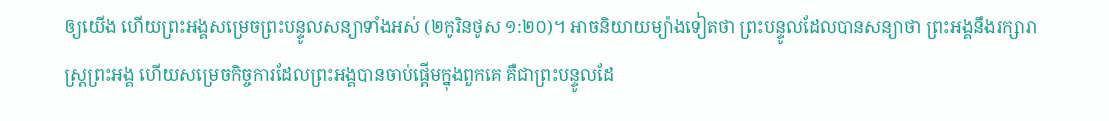ឲ្យយើង ហើយព្រះអង្គសម្រេចព្រះបន្ទូលសន្យាទាំងអស់ (២កូរិនថូស ១:២០)។ អាចនិយាយម្យ៉ាងទៀតថា ព្រះបន្ទូលដែលបានសន្យាថា ព្រះអង្គនឹងរក្សារាស្ត្រព្រះអង្គ ហើយសម្រេចកិច្ចការដែលព្រះអង្គបានចាប់ផ្តើមក្នុងពួកគេ គឺជាព្រះបន្ទូលដែ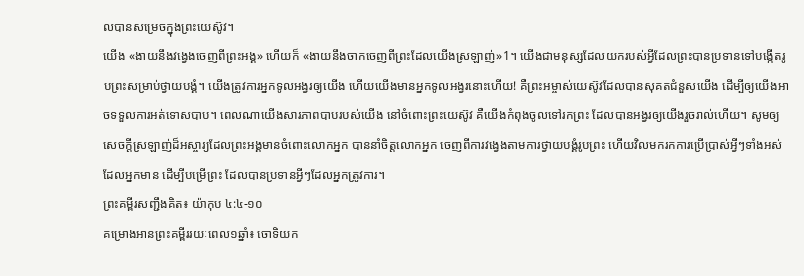លបានសម្រេចក្នុងព្រះយេស៊ូវ។
យើង «ងាយនឹងវង្វេងចេញពីព្រះអង្គ» ហើយក៏ «ងាយនឹងចាកចេញពីព្រះដែលយើងស្រឡាញ់»1។ យើងជាមនុស្សដែលយករបស់អ្វីដែលព្រះបានប្រទានទៅបង្កើតរូបព្រះសម្រាប់ថ្វាយបង្គំ។ យើងត្រូវការអ្នកទូលអង្វរឲ្យយើង ហើយយើងមានអ្នកទូលអង្វរនោះហើយ! គឺព្រះអម្ចាស់យេស៊ូវដែលបានសុគតជំនួសយើង ដើម្បីឲ្យយើងអាចទទួលការអត់ទោសបាប។ ពេលណាយើងសារភាពបាបរបស់យើង នៅចំពោះព្រះយេស៊ូវ គឺយើងកំពុងចូលទៅរកព្រះ ដែលបានអង្វរឲ្យយើងរួចរាល់ហើយ។ សូមឲ្យសេចក្តីស្រឡាញ់ដ៏អស្ចារ្យដែលព្រះអង្គមានចំពោះលោកអ្នក បាននាំចិត្តលោកអ្នក ចេញពីការវង្វេងតាមការថ្វាយបង្គំរូបព្រះ ហើយវិលមករកការប្រើប្រាស់អ្វីៗទាំងអស់ដែលអ្នកមាន ដើម្បីបម្រើព្រះ ដែលបានប្រទានអ្វីៗដែលអ្នកត្រូវការ។
ព្រះគម្ពីរសញ្ជឹងគិត៖ យ៉ាកុប ៤:៤-១០
គម្រោងអានព្រះគម្ពីររយៈពេល១ឆ្នាំ៖ ចោទិយក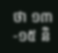ថា ១៣-១៥ និ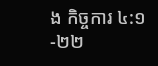ង កិច្ចការ ៤:១-២២